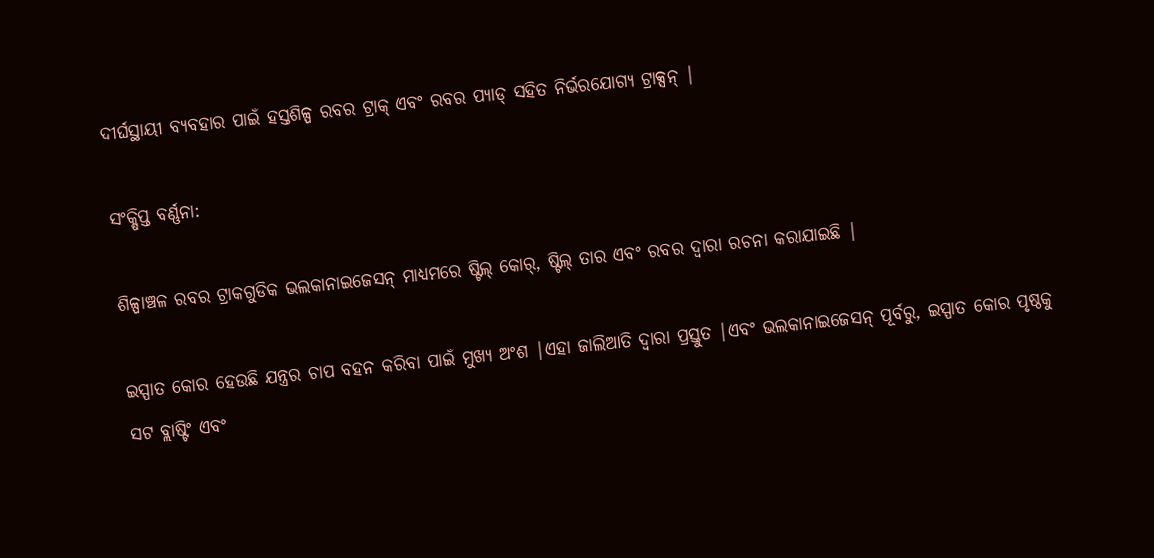ଦୀର୍ଘସ୍ଥାୟୀ ବ୍ୟବହାର ପାଇଁ ହସ୍ତଶିଳ୍ପ ରବର ଟ୍ରାକ୍ ଏବଂ ରବର ପ୍ୟାଡ୍ ସହିତ ନିର୍ଭରଯୋଗ୍ୟ ଟ୍ରାକ୍ସନ୍ |

ସଂକ୍ଷିପ୍ତ ବର୍ଣ୍ଣନା:

ଶିଳ୍ପାଞ୍ଚଳ ରବର ଟ୍ରାକଗୁଡିକ ଭଲକାନାଇଜେସନ୍ ମାଧ୍ୟମରେ ଷ୍ଟିଲ୍ କୋର୍, ଷ୍ଟିଲ୍ ତାର ଏବଂ ରବର ଦ୍ୱାରା ରଚନା କରାଯାଇଛି |

ଇସ୍ପାତ କୋର ହେଉଛି ଯନ୍ତ୍ରର ଚାପ ବହନ କରିବା ପାଇଁ ମୁଖ୍ୟ ଅଂଶ |ଏହା ଜାଲିଆତି ଦ୍ୱାରା ପ୍ରସ୍ତୁତ |ଏବଂ ଭଲକାନାଇଜେସନ୍ ପୂର୍ବରୁ, ଇସ୍ପାତ କୋର ପୃଷ୍ଠକୁ ସଟ ବ୍ଲାଷ୍ଟିଂ ଏବଂ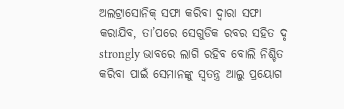ଅଲଟ୍ରାସୋନିକ୍ ସଫା କରିବା ଦ୍ୱାରା ସଫା କରାଯିବ, ତା’ପରେ ସେଗୁଡିକ ରବର ସହିତ ଦୃ strongly ଭାବରେ ଲାଗି ରହିବ ବୋଲି ନିଶ୍ଚିତ କରିବା ପାଇଁ ସେମାନଙ୍କୁ ସ୍ୱତନ୍ତ୍ର ଆଲୁ ପ୍ରୟୋଗ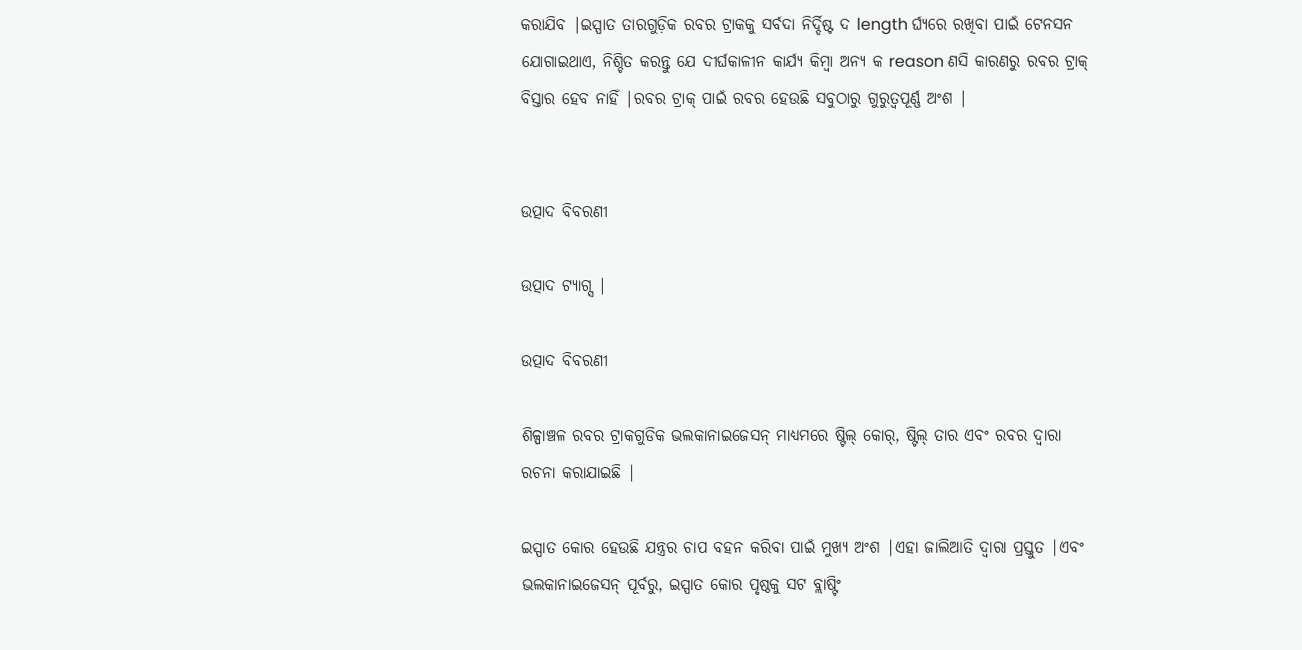କରାଯିବ |ଇସ୍ପାତ ତାରଗୁଡ଼ିକ ରବର ଟ୍ରାକକୁ ସର୍ବଦା ନିର୍ଦ୍ଦିଷ୍ଟ ଦ length ର୍ଘ୍ୟରେ ରଖିବା ପାଇଁ ଟେନସନ ଯୋଗାଇଥାଏ, ନିଶ୍ଚିତ କରନ୍ତୁ ଯେ ଦୀର୍ଘକାଳୀନ କାର୍ଯ୍ୟ କିମ୍ବା ଅନ୍ୟ କ reason ଣସି କାରଣରୁ ରବର ଟ୍ରାକ୍ ବିସ୍ତାର ହେବ ନାହିଁ |ରବର ଟ୍ରାକ୍ ପାଇଁ ରବର ହେଉଛି ସବୁଠାରୁ ଗୁରୁତ୍ୱପୂର୍ଣ୍ଣ ଅଂଶ |


ଉତ୍ପାଦ ବିବରଣୀ

ଉତ୍ପାଦ ଟ୍ୟାଗ୍ସ |

ଉତ୍ପାଦ ବିବରଣୀ

ଶିଳ୍ପାଞ୍ଚଳ ରବର ଟ୍ରାକଗୁଡିକ ଭଲକାନାଇଜେସନ୍ ମାଧ୍ୟମରେ ଷ୍ଟିଲ୍ କୋର୍, ଷ୍ଟିଲ୍ ତାର ଏବଂ ରବର ଦ୍ୱାରା ରଚନା କରାଯାଇଛି |

ଇସ୍ପାତ କୋର ହେଉଛି ଯନ୍ତ୍ରର ଚାପ ବହନ କରିବା ପାଇଁ ମୁଖ୍ୟ ଅଂଶ |ଏହା ଜାଲିଆତି ଦ୍ୱାରା ପ୍ରସ୍ତୁତ |ଏବଂ ଭଲକାନାଇଜେସନ୍ ପୂର୍ବରୁ, ଇସ୍ପାତ କୋର ପୃଷ୍ଠକୁ ସଟ ବ୍ଲାଷ୍ଟିଂ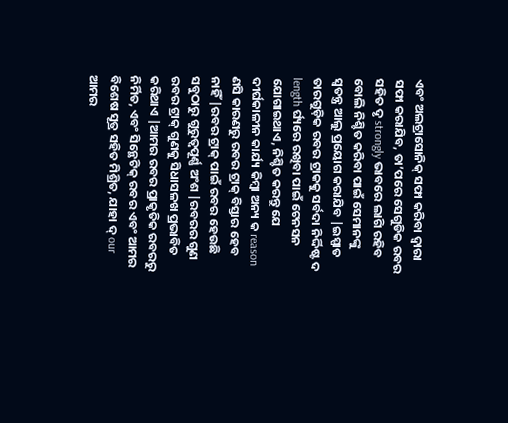ଏବଂ ଅଲଟ୍ରାସୋନିକ୍ ସଫା କରିବା ଦ୍ୱାରା ସଫା କରାଯିବ, ତା’ପରେ ସେଗୁଡିକ ରବର ସହିତ ଦୃ strongly ଭାବରେ ଲାଗି ରହିବ ବୋଲି ନିଶ୍ଚିତ କରିବା ପାଇଁ ସେମାନଙ୍କୁ ସ୍ୱତନ୍ତ୍ର ଆଲୁ ପ୍ରୟୋଗ କରାଯିବ |ଇସ୍ପାତ ତାରଗୁଡ଼ିକ ରବର ଟ୍ରାକକୁ ସର୍ବଦା ନିର୍ଦ୍ଦିଷ୍ଟ ଦ length ର୍ଘ୍ୟରେ ରଖିବା ପାଇଁ ଟେନସନ ଯୋଗାଇଥାଏ, ନିଶ୍ଚିତ କରନ୍ତୁ ଯେ ଦୀର୍ଘକାଳୀନ କାର୍ଯ୍ୟ କିମ୍ବା ଅନ୍ୟ କ reason ଣସି କାରଣରୁ ରବର ଟ୍ରାକ୍ ବିସ୍ତାର ହେବ ନାହିଁ |ରବର ଟ୍ରାକ୍ ପାଇଁ ରବର ହେଉଛି ସବୁଠାରୁ ଗୁରୁତ୍ୱପୂର୍ଣ୍ଣ ଅଂଶ |ରବରର ଗୁଣ ରବର ଟ୍ରାକ୍ ଗୁଣକୁ ସିଧାସଳଖ ପ୍ରଭାବିତ କରିଥାଏ |ଆମର ରବର ପ୍ରାକୃତିକ ରବରରୁ ନିର୍ମିତ, ଏବଂ ସିନ୍ଥେଟିକ୍ ରବର ଏବଂ ଆମର ବିଶେଷ ସୂତ୍ର ସହିତ ମିଶ୍ରିତ, ଯାହା ଦ୍ our ଆମର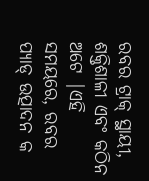ରବର ଟ୍ରାକ୍ ସ୍ଥାୟୀ, ଶକ୍ତିଶାଳୀ ଏବଂ କଠିନ ଅଟେ |ଏହି ସମୟରେ, ରବର ପ୍ୟାଡ୍ ଉତ୍ପାଦନ କ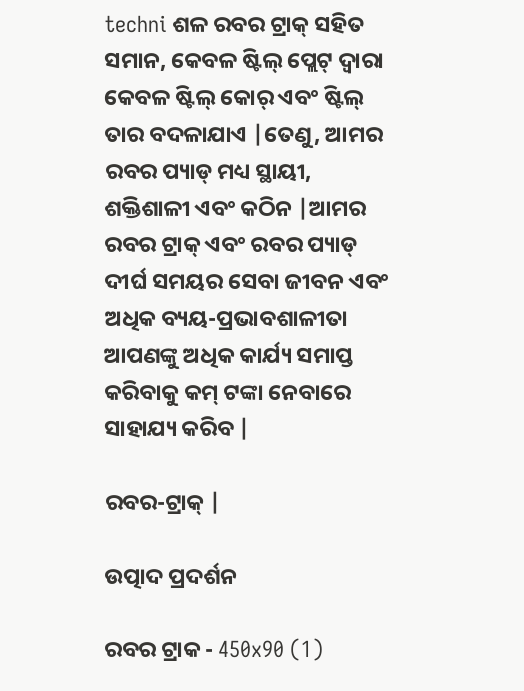techni ଶଳ ରବର ଟ୍ରାକ୍ ସହିତ ସମାନ, କେବଳ ଷ୍ଟିଲ୍ ପ୍ଲେଟ୍ ଦ୍ୱାରା କେବଳ ଷ୍ଟିଲ୍ କୋର୍ ଏବଂ ଷ୍ଟିଲ୍ ତାର ବଦଳାଯାଏ |ତେଣୁ, ଆମର ରବର ପ୍ୟାଡ୍ ମଧ୍ୟ ସ୍ଥାୟୀ, ଶକ୍ତିଶାଳୀ ଏବଂ କଠିନ |ଆମର ରବର ଟ୍ରାକ୍ ଏବଂ ରବର ପ୍ୟାଡ୍ ଦୀର୍ଘ ସମୟର ସେବା ଜୀବନ ଏବଂ ଅଧିକ ବ୍ୟୟ-ପ୍ରଭାବଶାଳୀତା ଆପଣଙ୍କୁ ଅଧିକ କାର୍ଯ୍ୟ ସମାପ୍ତ କରିବାକୁ କମ୍ ଟଙ୍କା ନେବାରେ ସାହାଯ୍ୟ କରିବ |

ରବର-ଟ୍ରାକ୍ |

ଉତ୍ପାଦ ପ୍ରଦର୍ଶନ

ରବର ଟ୍ରାକ - 450x90 (1)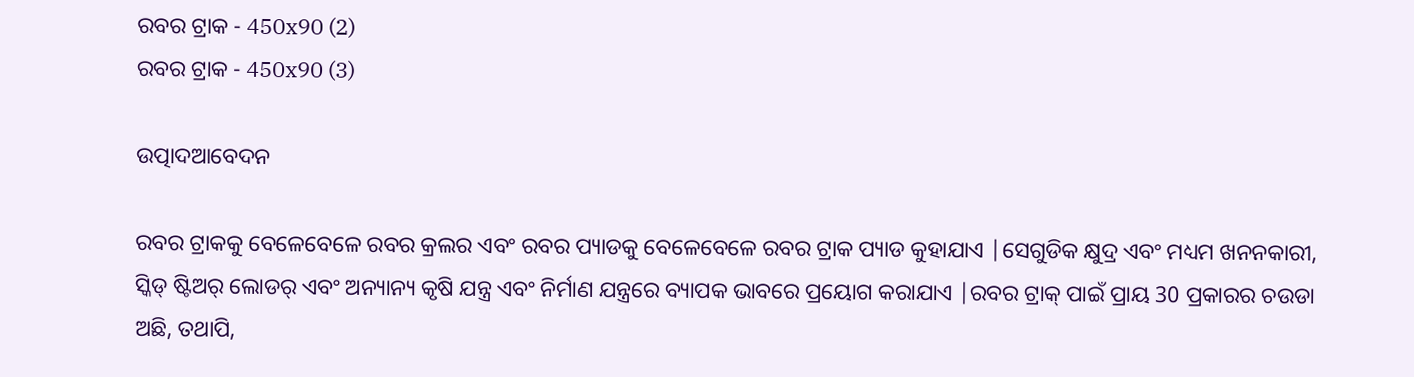ରବର ଟ୍ରାକ - 450x90 (2)
ରବର ଟ୍ରାକ - 450x90 (3)

ଉତ୍ପାଦଆବେଦନ

ରବର ଟ୍ରାକକୁ ବେଳେବେଳେ ରବର କ୍ରଲର ଏବଂ ରବର ପ୍ୟାଡକୁ ବେଳେବେଳେ ରବର ଟ୍ରାକ ପ୍ୟାଡ କୁହାଯାଏ |ସେଗୁଡିକ କ୍ଷୁଦ୍ର ଏବଂ ମଧ୍ୟମ ଖନନକାରୀ, ସ୍କିଡ୍ ଷ୍ଟିଅର୍ ଲୋଡର୍ ଏବଂ ଅନ୍ୟାନ୍ୟ କୃଷି ଯନ୍ତ୍ର ଏବଂ ନିର୍ମାଣ ଯନ୍ତ୍ରରେ ବ୍ୟାପକ ଭାବରେ ପ୍ରୟୋଗ କରାଯାଏ |ରବର ଟ୍ରାକ୍ ପାଇଁ ପ୍ରାୟ 30 ପ୍ରକାରର ଚଉଡା ଅଛି, ତଥାପି,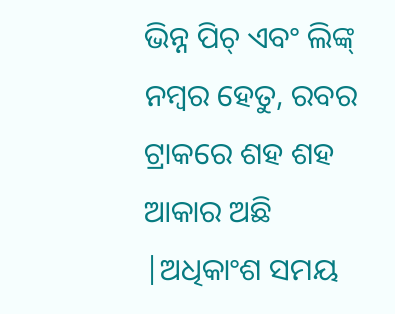ଭିନ୍ନ ପିଚ୍ ଏବଂ ଲିଙ୍କ୍ ନମ୍ବର ହେତୁ, ରବର ଟ୍ରାକରେ ଶହ ଶହ ଆକାର ଅଛି |ଅଧିକାଂଶ ସମୟ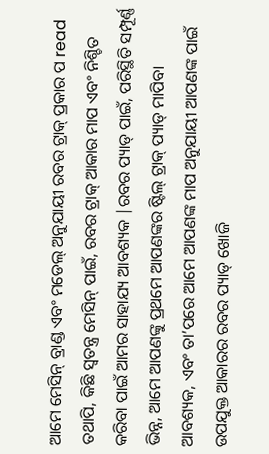ଆମେ ମେସିନ୍ ବ୍ରାଣ୍ଡ ଏବଂ ମଡେଲ୍ ଅନୁଯାୟୀ ରବର ଟ୍ରାକ୍ ପ୍ରକାର ପ read ତଥାପି, କିଛି ସ୍ୱତନ୍ତ୍ର ମେସିନ୍ ପାଇଁ, ରବର ଟ୍ରାକ୍ ଆକାର ମାପ ଏବଂ ନିଶ୍ଚିତ କରିବା ପାଇଁ ଆମର ସାହାଯ୍ୟ ଆବଶ୍ୟକ |ରବର ପ୍ୟାଡ୍ ପାଇଁ, ପରିସ୍ଥିତି ସମ୍ପୂର୍ଣ୍ଣ ଭିନ୍ନ, ଆମେ ଆପଣଙ୍କୁ ପ୍ରଥମେ ଆପଣଙ୍କର ଷ୍ଟିଲ୍ ଟ୍ରାକ୍ ପ୍ୟାଡ୍ ମାପିବା ଆବଶ୍ୟକ, ଏବଂ ତା’ପରେ ଆମେ ଆପଣଙ୍କ ମାପ ଅନୁଯାୟୀ ଆପଣଙ୍କ ପାଇଁ ଉପଯୁକ୍ତ ଆକାରର ରବର ପ୍ୟାଡ୍ ଖୋଜି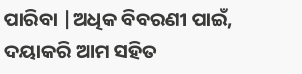ପାରିବା |ଅଧିକ ବିବରଣୀ ପାଇଁ, ଦୟାକରି ଆମ ସହିତ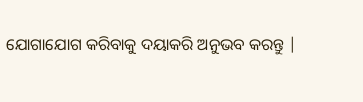ଯୋଗାଯୋଗ କରିବାକୁ ଦୟାକରି ଅନୁଭବ କରନ୍ତୁ |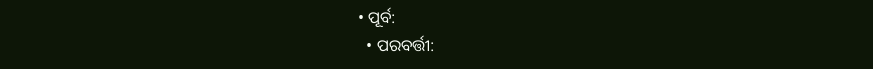• ପୂର୍ବ:
  • ପରବର୍ତ୍ତୀ: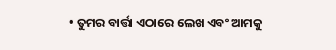• ତୁମର ବାର୍ତ୍ତା ଏଠାରେ ଲେଖ ଏବଂ ଆମକୁ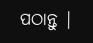ପଠାନ୍ତୁ |